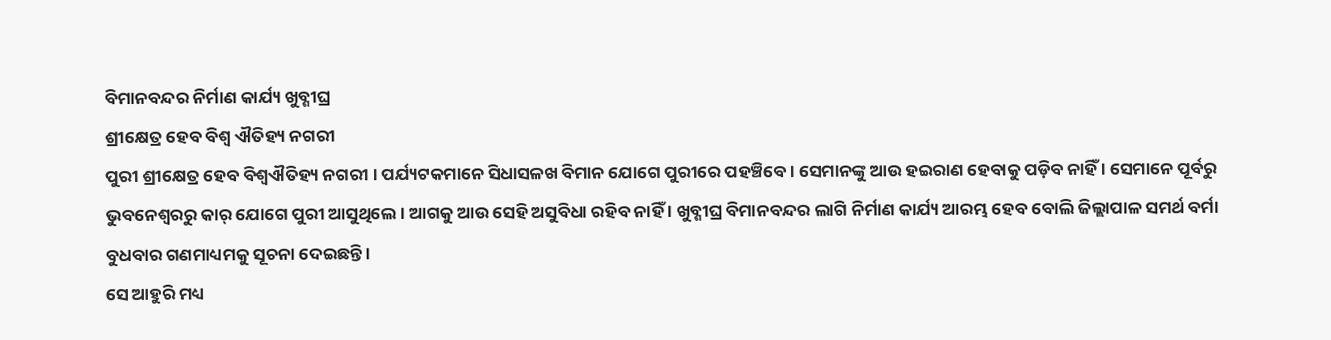ବିମାନବନ୍ଦର ନିର୍ମାଣ କାର୍ଯ୍ୟ ଖୁବ୍ଶୀଘ୍ର
ଶ୍ରୀକ୍ଷେତ୍ର ହେବ ବିଶ୍ୱ ଐତିହ୍ୟ ନଗରୀ
ପୁରୀ ଶ୍ରୀକ୍ଷେତ୍ର ହେବ ବିଶ୍ୱଐତିହ୍ୟ ନଗରୀ । ପର୍ଯ୍ୟଟକମାନେ ସିଧାସଳଖ ବିମାନ ଯୋଗେ ପୁରୀରେ ପହଞ୍ଚିବେ । ସେମାନଙ୍କୁ ଆଉ ହଇରାଣ ହେବାକୁ ପଡ଼ିବ ନାହିଁ । ସେମାନେ ପୂର୍ବରୁ ଭୁବନେଶ୍ୱରରୁ କାର୍ ଯୋଗେ ପୁରୀ ଆସୁଥିଲେ । ଆଗକୁ ଆଉ ସେହି ଅସୁବିଧା ରହିବ ନାହିଁ । ଖୁବ୍ଶୀଘ୍ର ବିମାନବନ୍ଦର ଲାଗି ନିର୍ମାଣ କାର୍ଯ୍ୟ ଆରମ୍ଭ ହେବ ବୋଲି ଜିଲ୍ଲାପାଳ ସମର୍ଥ ବର୍ମା ବୁଧବାର ଗଣମାଧ୍ୟମକୁ ସୂଚନା ଦେଇଛନ୍ତି ।
ସେ ଆହୁରି ମଧ୍ୟ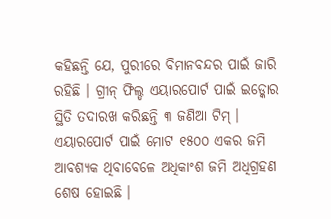କହିଛନ୍ତି ଯେ, ପୁରୀରେ ବିମାନବନ୍ଦର ପାଇଁ ଜାରି ରହିଛି । ଗ୍ରୀନ୍ ଫିଲ୍ଡ ଏୟାରପୋର୍ଟ ପାଇଁ ଇଡ୍କୋର ସ୍ଥିତି ତଦାରଖ କରିଛନ୍ତି ୩ ଜଣିଆ ଟିମ୍ । ଏୟାରପୋର୍ଟ ପାଇଁ ମୋଟ ୧୫୦୦ ଏକର ଜମି ଆବଶ୍ୟକ ଥିବାବେଳେ ଅଧିକାଂଶ ଜମି ଅଧିଗ୍ରହଣ ଶେଷ ହୋଇଛି ।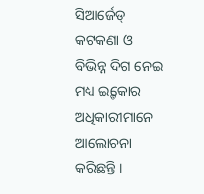ସିଆର୍ଜେଡ୍ କଟକଣା ଓ ବିଭିନ୍ନ ଦିଗ ନେଇ ମଧ୍ୟ ଇ୍ଡକୋର ଅଧିକାରୀମାନେ ଆଲୋଚନା କରିଛନ୍ତି ।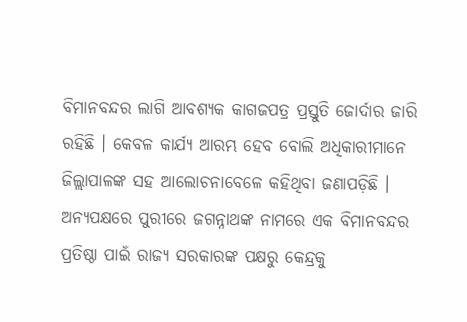ବିମାନବନ୍ଦର ଲାଗି ଆବଶ୍ୟକ କାଗଜପତ୍ର ପ୍ରସ୍ତୁତି ଜୋର୍ଦାର ଜାରି ରହିଛି । କେବଳ କାର୍ଯ୍ୟ ଆରମ୍ଭ ହେବ ବୋଲି ଅଧିକାରୀମାନେ ଜିଲ୍ଲାପାଳଙ୍କ ସହ ଆଲୋଚନାବେଳେ କହିଥିବା ଜଣାପଡ଼ିଛି ।
ଅନ୍ୟପକ୍ଷରେ ପୁରୀରେ ଜଗନ୍ନାଥଙ୍କ ନାମରେ ଏକ ବିମାନବନ୍ଦର ପ୍ରତିଷ୍ଠା ପାଇଁ ରାଜ୍ୟ ସରକାରଙ୍କ ପକ୍ଷରୁ କେନ୍ଦ୍ରକୁ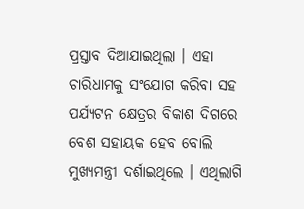ପ୍ରସ୍ତାବ ଦିଆଯାଇଥିଲା । ଏହା ଚାରିଧାମକୁ ସଂଯୋଗ କରିବା ସହ ପର୍ଯ୍ୟଟନ କ୍ଷେତ୍ରର ବିକାଶ ଦିଗରେ ବେଶ ସହାୟକ ହେବ ବୋଲି ମୁଖ୍ୟମନ୍ତ୍ରୀ ଦର୍ଶାଇଥିଲେ । ଏଥିଲାଗି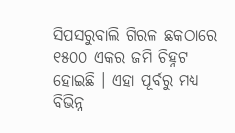ସିପସରୁବାଲି ଗିରଳ ଛକଠାରେ ୧୫୦୦ ଏକର ଜମି ଚିହ୍ନଟ ହୋଇଛି । ଏହା ପୂର୍ବରୁ ମଧ୍ୟ ବିଭିନ୍ନ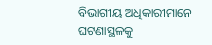ବିଭାଗୀୟ ଅଧିକାରୀମାନେ ଘଟଣାସ୍ଥଳକୁ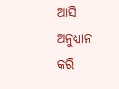ଆସି ଅନୁଧ୍ୟାନ କରି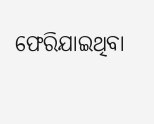ଫେରିଯାଇଥିବା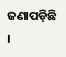ଜଣାପଡ଼ିଛି ।